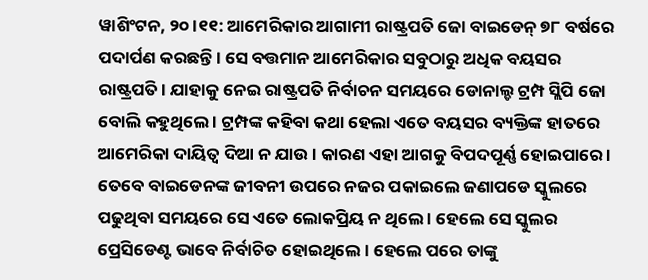ୱାଶିଂଟନ, ୨୦ ।୧୧: ଆମେରିକାର ଆଗାମୀ ରାଷ୍ଟ୍ରପତି ଜୋ ବାଇଡେନ୍ ୭୮ ବର୍ଷରେ ପଦାର୍ପଣ କରଛନ୍ତି । ସେ ବତ୍ତମାନ ଆମେରିକାର ସବୁଠାରୁ ଅଧିକ ବୟସର ରାଷ୍ଟ୍ରପତି । ଯାହାକୁ ନେଇ ରାଷ୍ଟ୍ରପତି ନିର୍ବାଚନ ସମୟରେ ଡୋନାଲ୍ଡ ଟ୍ରମ୍ପ ସ୍ଲିପି ଜୋ ବୋଲି କହୁଥିଲେ । ଟ୍ରମ୍ପଙ୍କ କହିବା କଥା ହେଲା ଏତେ ବୟସର ବ୍ୟକ୍ତିଙ୍କ ହାତରେ ଆମେରିକା ଦାୟିତ୍ୱ ଦିଆ ନ ଯାଉ । କାରଣ ଏହା ଆଗକୁ ବିପଦପୂର୍ଣ୍ଣ ହୋଇପାରେ । ତେବେ ବାଇଡେନଙ୍କ ଜୀବନୀ ଉପରେ ନଜର ପକାଇଲେ ଜଣାପଡେ ସ୍କୁଲରେ ପଢୁଥିବା ସମୟରେ ସେ ଏତେ ଲୋକପ୍ରିୟ ନ ଥିଲେ । ହେଲେ ସେ ସ୍କୁଲର ପ୍ରେସିଡେଣ୍ଟ ଭାବେ ନିର୍ବାଚିତ ହୋଇଥିଲେ । ହେଲେ ପରେ ତାଙ୍କୁ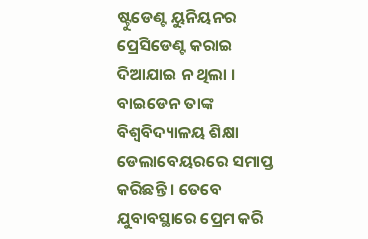ଷ୍ଟୁଡେଣ୍ଟ ୟୁନିୟନର ପ୍ରେସିଡେଣ୍ଟ କରାଇ ଦିଆଯାଇ ନ ଥିଲା । ବାଇଡେନ ତାଙ୍କ ବିଶ୍ୱବିଦ୍ୟାଳୟ ଶିକ୍ଷା ଡେଲାବେୟରରେ ସମାପ୍ତ କରିଛନ୍ତି । ତେବେ ଯୁବାବସ୍ଥାରେ ପ୍ରେମ କରି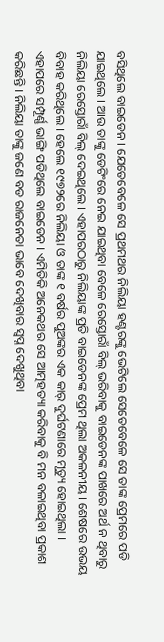ବସିଥିଲେ ବାଇଡେନ । ଯେତେବେଳେ ସେ ପ୍ରଥମଥର ନିଲିୟା ହଣ୍ଟରଙ୍କୁ ଭେଟିଲେ ସେତେବେଳେ ସେ ତାଙ୍କ ପ୍ରେମରେ ପଡି ଯାଇଥିଲେ । ଆଉ ତାଙ୍କୁ ଡେଟିଂରେ ନେଇ ଯାଇଥିବା ବେଳେ ରେସ୍ତୋରାଁ ବିଲ୍ ଭରିବାକୁ ବାଇଡେନଙ୍କ ପାଖରେ ଅର୍ଥ ନ ଥିବାରୁ ନିଲିୟା ରେସ୍ତୋରାଁ ବିଲ୍ ଦେଇଥିଲେ । ଏହାପରଠାରୁ ନିଲିୟାଙ୍କ ପ୍ରତି ବାଇଡେନଙ୍କ ପ୍ରେମ ଥିଲା ଅକଳନୀୟ । ଶେଷରେ ଉଭୟ ବିବାହ କରିଥିଲେ । ହେଲେ ୧୯୭୨ରେ ନିଲିୟା ଓ ତାଙ୍କ ୧ ବର୍ଷର ପୁଅଙ୍କର ଏକ କାର୍ ଦୁର୍ଘଟଣାରେ ମୃତ୍ୟୁ ହୋଇଥିଲା । ଏହାପରେ ସମ୍ପୂର୍ଣ୍ଣ ଭାଙ୍ଗି ପଡିଥିଲେ ବାଇଡେନ । ଏମିତିକି ଅନେକଥର ସେ ଆତ୍ମହତ୍ୟା କରିବାକୁ ବି ମନ ବଳାଇଥିବା ପ୍ରକାଶ କରିଛନ୍ତି । ନିଲିୟା ତାଙ୍କୁ ଜଣେ ବଡ ରାଜନେତା ଭାବେ ଦେଖିବାର ସ୍ୱପ୍ନ ଦେଖୁଥିବା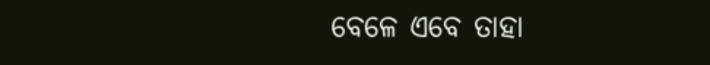ବେଳେ ଏବେ ତାହା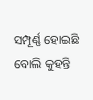ସମ୍ପୂର୍ଣ୍ଣ ହୋଇଛି ବୋଲି କୁହନ୍ତି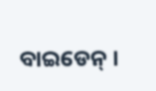ବାଇଡେନ୍ ।